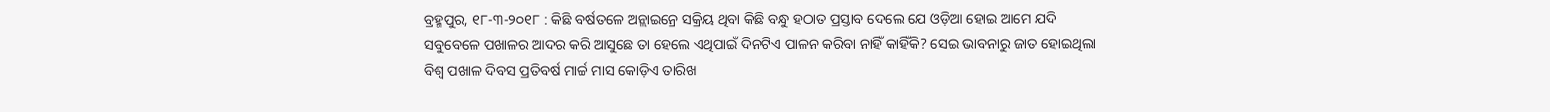ବ୍ରହ୍ମପୁର, ୧୮-୩-୨୦୧୮ : କିଛି ବର୍ଷତଳେ ଅନ୍ଲାଇନ୍ରେ ସକ୍ରିୟ ଥିବା କିଛି ବନ୍ଧୁ ହଠାତ ପ୍ରସ୍ତାବ ଦେଲେ ଯେ ଓଡ଼ିଆ ହୋଇ ଆମେ ଯଦି ସବୁବେଳେ ପଖାଳର ଆଦର କରି ଆସୁଛେ ତା ହେଲେ ଏଥିପାଇଁ ଦିନଟିଏ ପାଳନ କରିବା ନାହିଁ କାହିଁକି? ସେଇ ଭାବନାରୁ ଜାତ ହୋଇଥିଲା ବିଶ୍ବ ପଖାଳ ଦିବସ ପ୍ରତିବର୍ଷ ମାର୍ଚ୍ଚ ମାସ କୋଡ଼ିଏ ତାରିଖ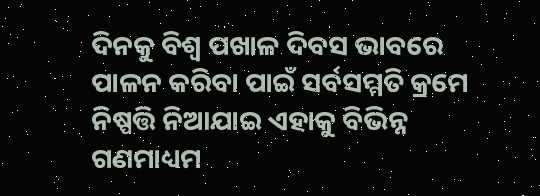ଦିନକୁ ବିଶ୍ବ ପଖାଳ ଦିବସ ଭାବରେ ପାଳନ କରିବା ପାଇଁ ସର୍ବସମ୍ମତି କ୍ରମେ ନିଷ୍ପତ୍ତି ନିଆଯାଇ ଏହାକୁ ବିଭିନ୍ନ ଗଣମାଧ୍ୟମ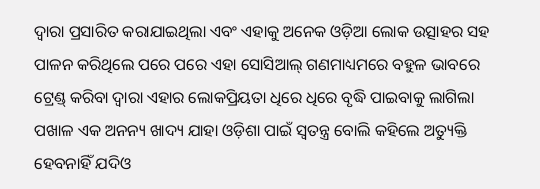ଦ୍ବାରା ପ୍ରସାରିତ କରାଯାଇଥିଲା ଏବଂ ଏହାକୁ ଅନେକ ଓଡ଼ିଆ ଲୋକ ଉତ୍ସାହର ସହ ପାଳନ କରିଥିଲେ ପରେ ପରେ ଏହା ସୋସିଆଲ୍ ଗଣମାଧ୍ୟମରେ ବହୁଳ ଭାବରେ ଟ୍ରେଣ୍ଡ୍ କରିବା ଦ୍ବାରା ଏହାର ଲୋକପ୍ରିୟତା ଧିରେ ଧିରେ ବୃଦ୍ଧି ପାଇବାକୁ ଲାଗିଲା
ପଖାଳ ଏକ ଅନନ୍ୟ ଖାଦ୍ୟ ଯାହା ଓଡ଼ିଶା ପାଇଁ ସ୍ବତନ୍ତ୍ର ବୋଲି କହିଲେ ଅତ୍ୟୁକ୍ତି ହେବନାହିଁ ଯଦିଓ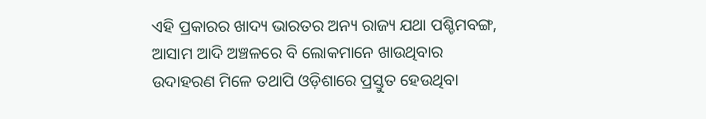ଏହି ପ୍ରକାରର ଖାଦ୍ୟ ଭାରତର ଅନ୍ୟ ରାଜ୍ୟ ଯଥା ପଶ୍ଚିମବଙ୍ଗ, ଆସାମ ଆଦି ଅଞ୍ଚଳରେ ବି ଲୋକମାନେ ଖାଉଥିବାର ଉଦାହରଣ ମିଳେ ତଥାପି ଓଡ଼ିଶାରେ ପ୍ରସ୍ତୁତ ହେଉଥିବା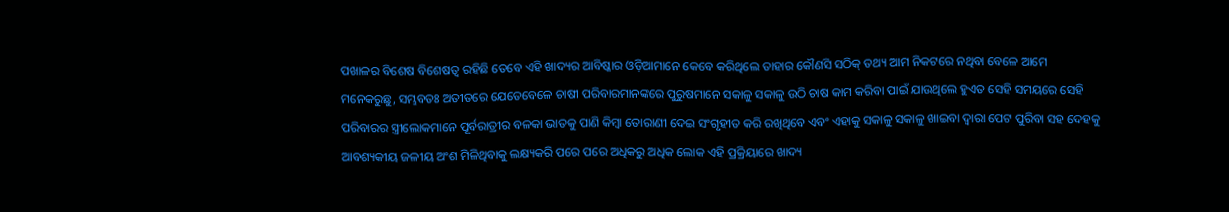ପଖାଳର ବିଶେଷ ବିଶେଷତ୍ବ ରହିଛି ତେବେ ଏହି ଖାଦ୍ୟର ଆବିଷ୍କାର ଓଡ଼ିଆମାନେ କେବେ କରିଥିଲେ ତାହାର କୌଣସି ସଠିକ୍ ତଥ୍ୟ ଆମ ନିକଟରେ ନଥିବା ବେଳେ ଆମେ ମନେକରୁଛୁ, ସମ୍ଭବତଃ ଅତୀତରେ ଯେତେବେଳେ ଚାଷୀ ପରିବାରମାନଙ୍କରେ ପୁରୁଷମାନେ ସକାଳୁ ସକାଳୁ ଉଠି ଚାଷ କାମ କରିବା ପାଇଁ ଯାଉଥିଲେ ହୁଏତ ସେହି ସମୟରେ ସେହି ପରିବାରର ସ୍ତ୍ରୀଲୋକମାନେ ପୂର୍ବରାତ୍ରୀର ବଳକା ଭାତକୁ ପାଣି କିମ୍ବା ତୋରାଣୀ ଦେଇ ସଂଗୃହୀତ କରି ରଖିଥିବେ ଏବଂ ଏହାକୁ ସକାଳୁ ସକାଳୁ ଖାଇବା ଦ୍ବାରା ପେଟ ପୁରିବା ସହ ଦେହକୁ ଆବଶ୍ୟକୀୟ ଜଳୀୟ ଅଂଶ ମିଳିଥିବାକୁ ଲକ୍ଷ୍ୟକରି ପରେ ପରେ ଅଧିକରୁ ଅଧିକ ଲୋକ ଏହି ପ୍ରକ୍ରିୟାରେ ଖାଦ୍ୟ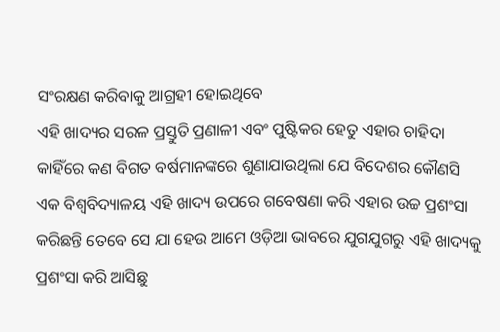ସଂରକ୍ଷଣ କରିବାକୁ ଆଗ୍ରହୀ ହୋଇଥିବେ
ଏହି ଖାଦ୍ୟର ସରଳ ପ୍ରସ୍ତୁତି ପ୍ରଣାଳୀ ଏବଂ ପୁଷ୍ଟିକର ହେତୁ ଏହାର ଚାହିଦା କାହିଁରେ କଣ ବିଗତ ବର୍ଷମାନଙ୍କରେ ଶୁଣାଯାଉଥିଲା ଯେ ବିଦେଶର କୌଣସି ଏକ ବିଶ୍ବବିଦ୍ୟାଳୟ ଏହି ଖାଦ୍ୟ ଉପରେ ଗବେଷଣା କରି ଏହାର ଉଚ୍ଚ ପ୍ରଶଂସା କରିଛନ୍ତି ତେବେ ସେ ଯା ହେଉ ଆମେ ଓଡ଼ିଆ ଭାବରେ ଯୁଗଯୁଗରୁ ଏହି ଖାଦ୍ୟକୁ ପ୍ରଶଂସା କରି ଆସିଛୁ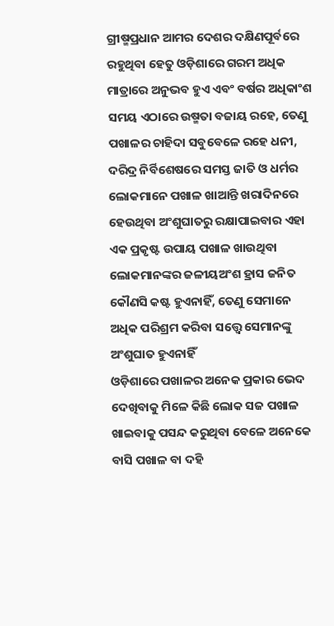ଗ୍ରୀଷ୍ମପ୍ରଧାନ ଆମର ଦେଶର ଦକ୍ଷିଣପୂର୍ବରେ ରହୁଥିବା ହେତୁ ଓଡ଼ିଶାରେ ଗରମ ଅଧିକ ମାତ୍ରାରେ ଅନୁଭବ ହୁଏ ଏବଂ ବର୍ଷର ଅଧିକାଂଶ ସମୟ ଏଠାରେ ଉଷ୍ମତା ବଜାୟ ରହେ, ତେଣୁ ପଖାଳର ଚାହିଦା ସବୁବେଳେ ରହେ ଧନୀ, ଦରିଦ୍ର ନିର୍ବିଶେଷରେ ସମସ୍ତ ଜାତି ଓ ଧର୍ମର ଲୋକମାନେ ପଖାଳ ଖାଆନ୍ତି ଖରାଦିନରେ ହେଉଥିବା ଅଂଶୁଘାତରୁ ରକ୍ଷାପାଇବାର ଏହା ଏକ ପ୍ରକୃଷ୍ଟ ଉପାୟ ପଖାଳ ଖାଉଥିବା ଲୋକମାନଙ୍କର ଜଳୀୟଅଂଶ ହ୍ରାସ ଜନିତ କୌଣସି କଷ୍ଟ ହୁଏନାହିଁ, ତେଣୁ ସେମାନେ ଅଧିକ ପରିଶ୍ରମ କରିବା ସତ୍ତ୍ବେ ସେମାନଙ୍କୁ ଅଂଶୁଘାତ ହୁଏନାହିଁ
ଓଡ଼ିଶାରେ ପଖାଳର ଅନେକ ପ୍ରକାର ଭେଦ ଦେଖିବାକୁ ମିଳେ କିଛି ଲୋକ ସଜ ପଖାଳ ଖାଇବାକୁ ପସନ୍ଦ କରୁଥିବା ବେଳେ ଅନେକେ ବାସି ପଖାଳ ବା ଦହି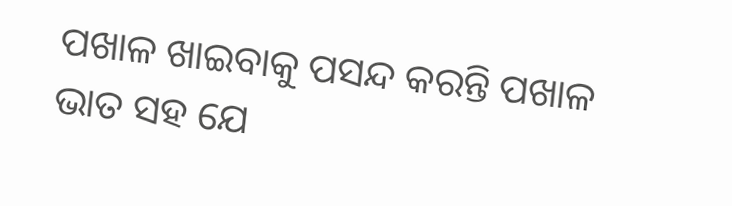ପଖାଳ ଖାଇବାକୁ ପସନ୍ଦ କରନ୍ତି ପଖାଳ ଭାତ ସହ ଯେ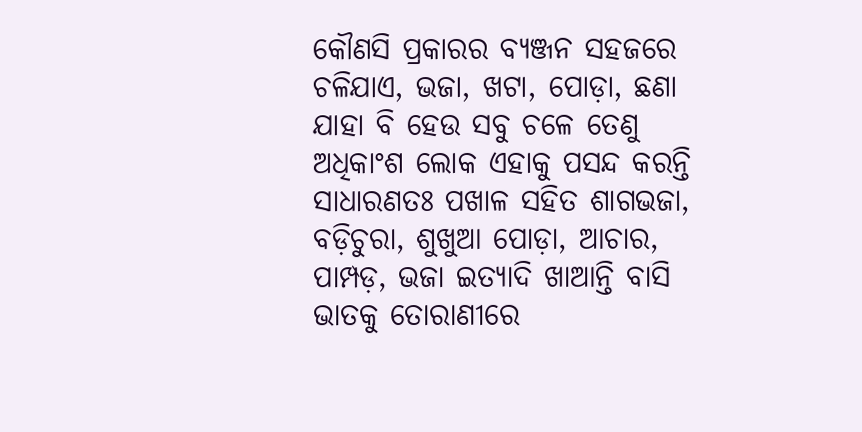କୌଣସି ପ୍ରକାରର ବ୍ୟଞ୍ଜନ ସହଜରେ ଚଳିଯାଏ, ଭଜା, ଖଟା, ପୋଡ଼ା, ଛଣା ଯାହା ବି ହେଉ ସବୁ ଚଳେ ତେଣୁ ଅଧିକାଂଶ ଲୋକ ଏହାକୁ ପସନ୍ଦ କରନ୍ତି ସାଧାରଣତଃ ପଖାଳ ସହିତ ଶାଗଭଜା, ବଡ଼ିଚୁରା, ଶୁଖୁଆ ପୋଡ଼ା, ଆଚାର, ପାମ୍ପଡ଼, ଭଜା ଇତ୍ୟାଦି ଖାଆନ୍ତି ବାସି ଭାତକୁ ତୋରାଣୀରେ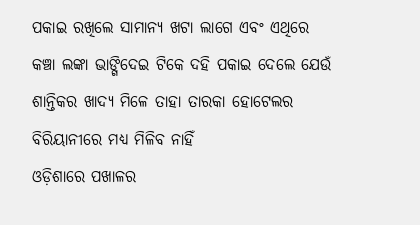ପକାଇ ରଖିଲେ ସାମାନ୍ୟ ଖଟା ଲାଗେ ଏବଂ ଏଥିରେ କଞ୍ଚା ଲଙ୍କା ଭାଙ୍ଗିଦେଇ ଟିକେ ଦହି ପକାଇ ଦେଲେ ଯେଉଁ ଶାନ୍ତିକର ଖାଦ୍ୟ ମିଳେ ତାହା ତାରକା ହୋଟେଲର ବିରିୟାନୀରେ ମଧ୍ୟ ମିଳିବ ନାହିଁ
ଓଡ଼ିଶାରେ ପଖାଳର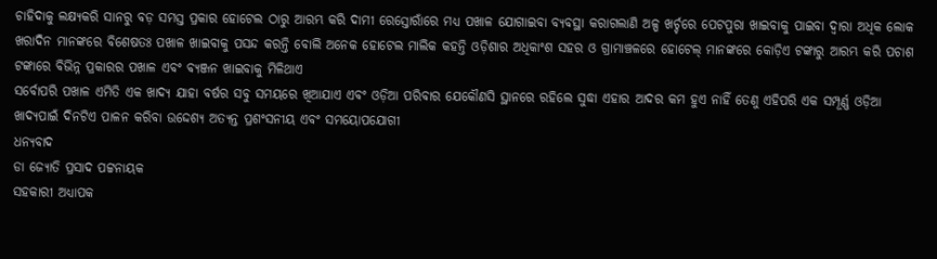ଚାହିଦାକୁ ଲକ୍ଷ୍ୟକରି ସାନରୁ ବଡ଼ ସମସ୍ତ ପ୍ରକାର ହୋଟେଲ ଠାରୁ ଆରମ୍ଭ କରି ଦାମୀ ରେସ୍ତୋରାଁରେ ମଧ୍ୟ ପଖାଳ ଯୋଗାଇବା ବ୍ୟବସ୍ଥା କରାଗଲାଣି ଅଳ୍ପ ଖର୍ଚ୍ଚରେ ପେଟପୁରା ଖାଇବାକୁ ପାଇବା ଦ୍ବାରା ଅଧିକ ଲୋକ ଖରାଦିନ ମାନଙ୍କରେ ବିଶେଷତଃ ପଖାଳ ଖାଇବାକୁ ପସନ୍ଦ କରନ୍ତି ବୋଲି ଅନେକ ହୋଟେଲ ମାଲିକ କହନ୍ତି ଓଡ଼ିଶାର ଅଧିକାଂଶ ସହର ଓ ଗ୍ରାମାଞ୍ଚଳରେ ହୋଟେଲ୍ ମାନଙ୍କରେ କୋଡ଼ିଏ ଟଙ୍କାରୁ ଆରମ୍ଭ କରି ପଚାଶ ଟଙ୍କାରେ ବିଭିନ୍ନ ପ୍ରକାରର ପଖାଳ ଏବଂ ବ୍ୟଞ୍ଜନ ଖାଇବାକୁ ମିଳିଥାଏ
ସର୍ବୋପରି ପଖାଳ ଏମିତି ଏକ ଖାଦ୍ୟ ଯାହା ବର୍ଷର ସବୁ ସମୟରେ ଖିଆଯାଏ ଏବଂ ଓଡ଼ିଆ ପରିବାର ଯେକୌଣସି ସ୍ଥାନରେ ରହିଲେ ସୁଦ୍ଧା ଏହାର ଆଦର କମ ହୁଏ ନାହିଁ ତେଣୁ ଏହିପରି ଏକ ସମ୍ପୂର୍ଣ୍ଣ ଓଡ଼ିଆ ଖାଦ୍ୟପାଇଁ ଦିନଟିଏ ପାଳନ କରିବା ଉଦ୍ଦେଶ୍ୟ ଅତ୍ୟନ୍ତ ପ୍ରଶଂସନୀୟ ଏବଂ ସମୟୋପଯୋଗୀ
ଧନ୍ୟବାଦ
ଡା ଜ୍ୟୋତି ପ୍ରସାଦ ପଟ୍ଟନାୟକ
ସହକାରୀ ଅଧ୍ୟାପକ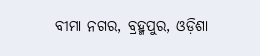ବୀମା ନଗର, ବ୍ରହ୍ମପୁର, ଓଡ଼ିଶା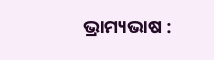ଭ୍ରାମ୍ୟଭାଷ :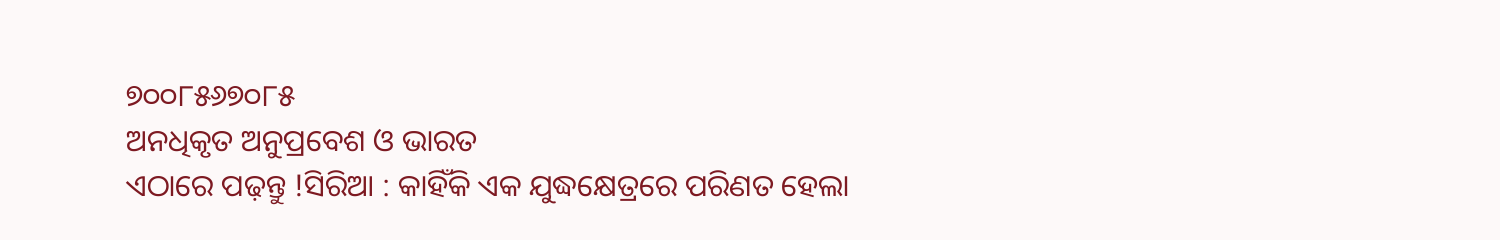୭୦୦୮୫୬୭୦୮୫
ଅନଧିକୃତ ଅନୁପ୍ରବେଶ ଓ ଭାରତ
ଏଠାରେ ପଢ଼ନ୍ତୁ !ସିରିଆ : କାହିଁକି ଏକ ଯୁଦ୍ଧକ୍ଷେତ୍ରରେ ପରିଣତ ହେଲା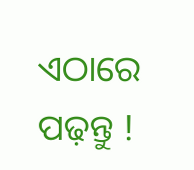ଏଠାରେ ପଢ଼ନ୍ତୁ !